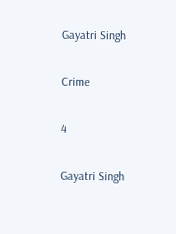Gayatri Singh

Crime

4

Gayatri Singh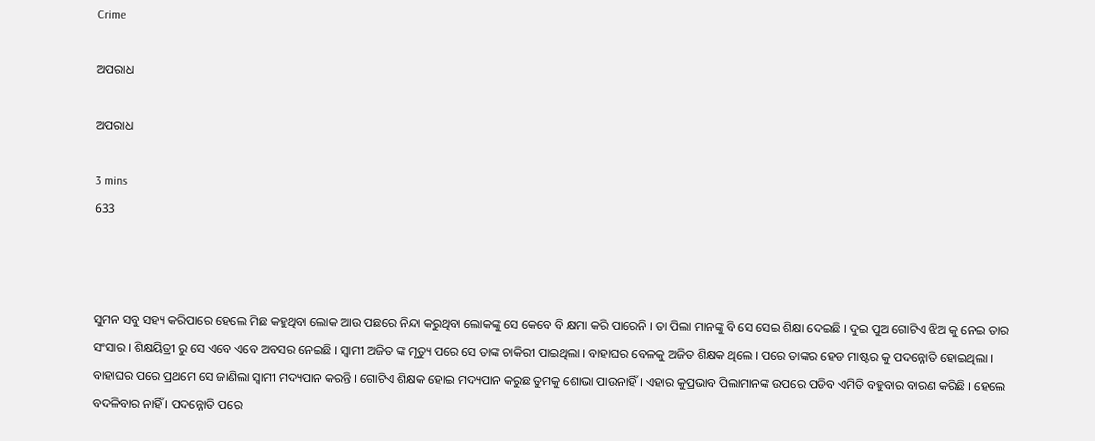Crime

ଅପରାଧ

ଅପରାଧ

3 mins
633



ସୁମନ ସବୁ ସହ୍ୟ କରିପାରେ ହେଲେ ମିଛ କହୁଥିବା ଲୋକ ଆଉ ପଛରେ ନିନ୍ଦା କରୁଥିବା ଲୋକଙ୍କୁ ସେ କେବେ ବି କ୍ଷମା କରି ପାରେନି । ତା ପିଲା ମାନଙ୍କୁ ବି ସେ ସେଇ ଶିକ୍ଷା ଦେଇଛି । ଦୁଇ ପୁଅ ଗୋଟିଏ ଝିଅ କୁ ନେଇ ତାର ସଂସାର । ଶିକ୍ଷୟିତ୍ରୀ ରୁ ସେ ଏବେ ଏବେ ଅବସର ନେଇଛି । ସ୍ୱାମୀ ଅଜିତ ଙ୍କ ମୃତ୍ୟୁ ପରେ ସେ ତାଙ୍କ ଚାକିରୀ ପାଇଥିଲା । ବାହାଘର ବେଳକୁ ଅଜିତ ଶିକ୍ଷକ ଥିଲେ । ପରେ ତାଙ୍କର ହେଡ ମାଷ୍ଟର କୁ ପଦନ୍ନୋତି ହୋଇଥିଲା । ବାହାଘର ପରେ ପ୍ରଥମେ ସେ ଜାଣିଲା ସ୍ୱାମୀ ମଦ୍ୟପାନ କରନ୍ତି । ଗୋଟିଏ ଶିକ୍ଷକ ହୋଇ ମଦ୍ୟପାନ କରୁଛ ତୁମକୁ ଶୋଭା ପାଉନାହିଁ । ଏହାର କୁପ୍ରଭାବ ପିଲାମାନଙ୍କ ଉପରେ ପଡିବ ଏମିତି ବହୁବାର ବାରଣ କରିଛି । ହେଲେ ବଦଳିବାର ନାହିଁ । ପଦନ୍ନୋତି ପରେ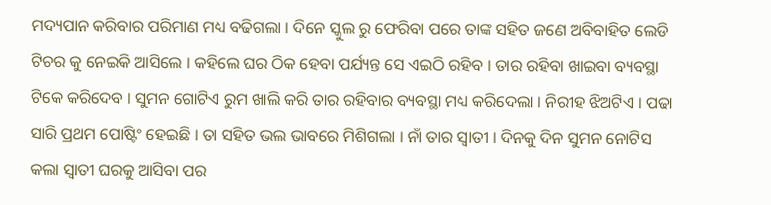ମଦ୍ୟପାନ କରିବାର ପରିମାଣ ମଧ୍ୟ ବଢିଗଲା । ଦିନେ ସ୍କୁଲ ରୁ ଫେରିବା ପରେ ତାଙ୍କ ସହିତ ଜଣେ ଅବିବାହିତ ଲେଡି ଟିଚର କୁ ନେଇକି ଆସିଲେ । କହିଲେ ଘର ଠିକ ହେବା ପର୍ଯ୍ୟନ୍ତ ସେ ଏଇଠି ରହିବ । ତାର ରହିବା ଖାଇବା ବ୍ୟବସ୍ଥା ଟିକେ କରିଦେବ । ସୁମନ ଗୋଟିଏ ରୁମ ଖାଲି କରି ତାର ରହିବାର ବ୍ୟବସ୍ଥା ମଧ୍ୟ କରିଦେଲା । ନିରୀହ ଝିଅଟିଏ । ପଢା ସାରି ପ୍ରଥମ ପୋଷ୍ଟିଂ ହେଇଛି । ତା ସହିତ ଭଲ ଭାବରେ ମିଶିଗଲା । ନାଁ ତାର ସ୍ୱାତୀ । ଦିନକୁ ଦିନ ସୁମନ ନୋଟିସ କଲା ସ୍ୱାତୀ ଘରକୁ ଆସିବା ପର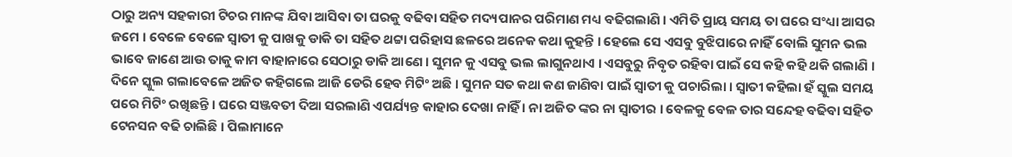ଠାରୁ ଅନ୍ୟ ସହକାରୀ ଟିଚର ମାନଙ୍କ ଯିବା ଆସିବା ତା ଘରକୁ ବଢିବା ସହିତ ମଦ୍ୟପାନର ପରିମାଣ ମଧ୍ୟ ବଢିଗଲାଣି । ଏମିତି ପ୍ରାୟ ସମୟ ତା ଘରେ ସଂଧ୍ୟା ଆସର ଜମେ । ବେଳେ ବେଳେ ସ୍ୱାତୀ କୁ ପାଖକୁ ଡାକି ତା ସହିତ ଥଟ୍ଟା ପରିହାସ ଛଳରେ ଅନେକ କଥା କୁହନ୍ତି । ହେଲେ ସେ ଏସବୁ ବୁଝିପାରେ ନାହିଁ ବୋଲି ସୁମନ ଭଲ ଭାବେ ଜାଣେ ଆଉ ତାକୁ କାମ ବାହାନାରେ ସେଠାରୁ ଡାକି ଆଣେ । ସୁମନ କୁ ଏସବୁ ଭଲ ଲାଗୁନଥାଏ । ଏସବୁରୁ ନିବୃତ ରହିବା ପାଇଁ ସେ କହି କହି ଥକି ଗଲାଣି । ଦିନେ ସ୍କୁଲ ଗଲାବେଳେ ଅଜିତ କହିଗଲେ ଆଜି ଡେରି ହେବ ମିଟିଂ ଅଛି । ସୁମନ ସତ କଥା କଣ ଜାଣିବା ପାଇଁ ସ୍ୱାତୀ କୁ ପଚାରିଲା । ସ୍ୱାତୀ କହିଲା ହଁ ସ୍କୁଲ ସମୟ ପରେ ମିଟିଂ ରଖିଛନ୍ତି । ଘରେ ସଞ୍ଜବତୀ ଦିଆ ସରଲାଣି ଏପର୍ଯ୍ୟନ୍ତ କାହାର ଦେଖା ନାହିଁ । ନା ଅଜିତ ଙ୍କର ନା ସ୍ୱାତୀର । ବେଳକୁ ବେଳ ତାର ସନ୍ଦେହ ବଢିବା ସହିତ ଟେନସନ ବଢି ଚାଲିଛି । ପିଲାମାନେ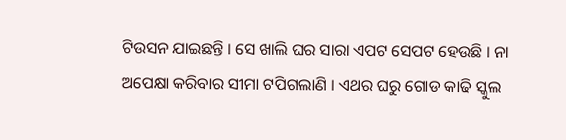ଟିଉସନ ଯାଇଛନ୍ତି । ସେ ଖାଲି ଘର ସାରା ଏପଟ ସେପଟ ହେଉଛି । ନା ଅପେକ୍ଷା କରିବାର ସୀମା ଟପିଗଲାଣି । ଏଥର ଘରୁ ଗୋଡ କାଢି ସ୍କୁଲ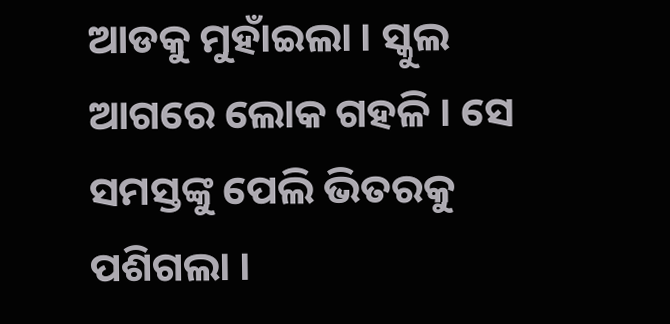ଆଡକୁ ମୁହାଁଇଲା । ସ୍କୁଲ ଆଗରେ ଲୋକ ଗହଳି । ସେ ସମସ୍ତଙ୍କୁ ପେଲି ଭିତରକୁ ପଶିଗଲା ।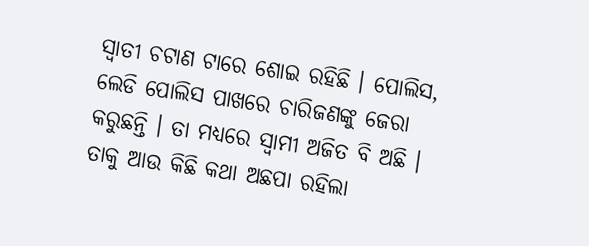ସ୍ୱାତୀ ଚଟାଣ ଟାରେ ଶୋଇ ରହିଛି । ପୋଲିସ, ଲେଡି ପୋଲିସ ପାଖରେ ଚାରିଜଣଙ୍କୁ ଜେରା କରୁଛନ୍ତି । ତା ମଧ୍ୟରେ ସ୍ୱାମୀ ଅଜିତ ବି ଅଛି । ତାକୁ ଆଉ କିଛି କଥା ଅଛପା ରହିଲା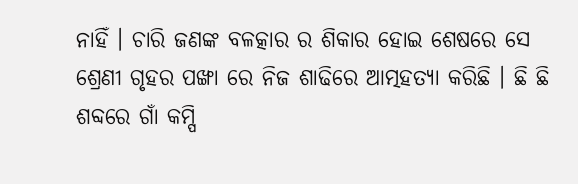ନାହିଁ । ଚାରି ଜଣଙ୍କ ବଳତ୍କାର ର ଶିକାର ହୋଇ ଶେଷରେ ସେ ଶ୍ରେଣୀ ଗୃହର ପଙ୍ଖା ରେ ନିଜ ଶାଢିରେ ଆତ୍ମହତ୍ୟା କରିଛି । ଛି ଛି ଶବ୍ଦରେ ଗାଁ କମ୍ପି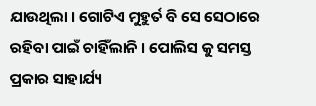ଯାଉଥିଲା । ଗୋଟିଏ ମୁହୁର୍ତ ବି ସେ ସେଠାରେ ରହିବା ପାଇଁ ଚାହିଁଲାନି । ପୋଲିସ କୁ ସମସ୍ତ ପ୍ରକାର ସାହାର୍ଯ୍ୟ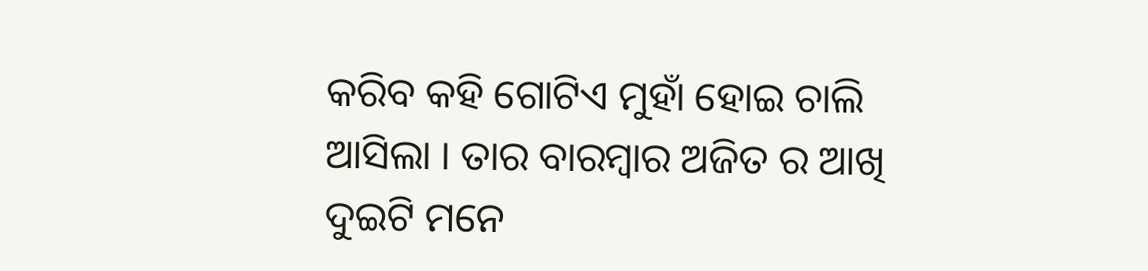କରିବ କହି ଗୋଟିଏ ମୁହାଁ ହୋଇ ଚାଲି ଆସିଲା । ତାର ବାରମ୍ବାର ଅଜିତ ର ଆଖି ଦୁଇଟି ମନେ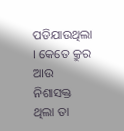ପଡିଯାଉଥିଲା । କେତେ କ୍ରୁର ଆଉ ନିଶାସକ୍ତ ଥିଲା ତା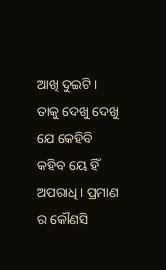ଆଖି ଦୁଇଟି । ତାକୁ ଦେଖୁ ଦେଖୁ ଯେ କେହିବି କହିବ ୟେ ହିଁ ଅପରାଧି । ପ୍ରମାଣ ର କୌଣସି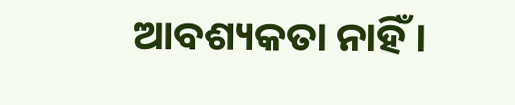ଆବଶ୍ୟକତା ନାହିଁ ।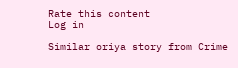Rate this content
Log in

Similar oriya story from Crime